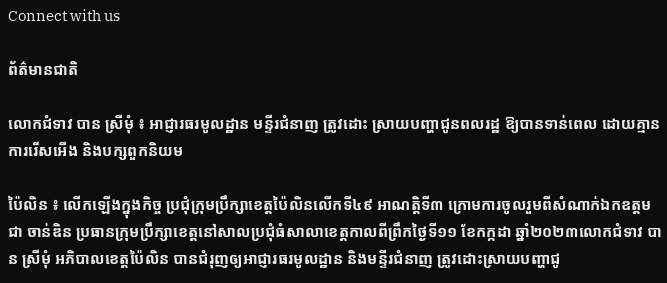Connect with us

ព័ត៌មានជាតិ

លោកជំទាវ បាន ស្រីមុំ ៖ អាជ្ញារធរមូលដ្ឋាន មន្ទីរជំនាញ ត្រូវដោះ ស្រាយបញ្ហាជូនពលរដ្ឋ ឱ្យបានទាន់ពេល ដោយគ្មានការរើសអើង និងបក្សពួកនិយម

ប៉ៃលិន ៖ លើកឡើងក្នុងកិច្ច ប្រជុំក្រុមប្រឹក្សាខេត្តប៉ៃលិនលើកទី៤៩ អាណត្តិទី៣ ក្រោមការចូលរួមពីសំណាក់ឯកឧត្តម ជា ចាន់ឌិន ប្រធានក្រុមប្រឹក្សាខេត្តនៅសាលប្រជុំធំសាលាខេត្តកាលពីព្រឹកថ្ងៃទី១១ ខែកក្កដា ឆ្នាំ២០២៣លោកជំទាវ បាន ស្រីមុំ អភិបាលខេត្តប៉ៃលិន បានជំរុញឲ្យអាជ្ញារធរមូលដ្ឋាន និងមន្ទីរជំនាញ ត្រូវដោះស្រាយបញ្ហាជូ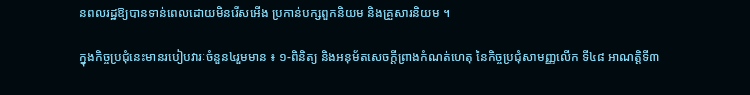នពលរដ្ឋឱ្យបានទាន់ពេលដោយមិនរើសអើង ប្រកាន់បក្សពួកនិយម និងគ្រួសារនិយម ។

ក្នុងកិច្ចប្រជុំនេះមានរបៀបវារៈចំនួន៤រួមមាន ៖ ១-ពិនិត្យ និងអនុម័តសេចក្តីព្រាងកំណត់ហេតុ នៃកិច្ចប្រជុំសាមញ្ញលើក ទី៤៨ អាណត្តិទី៣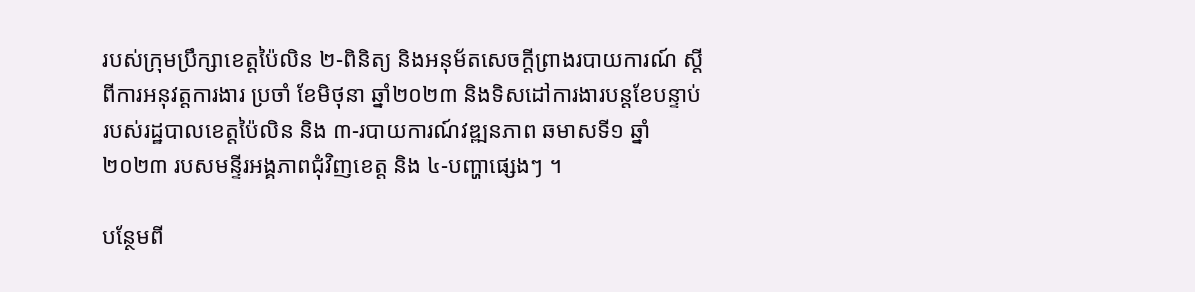របស់ក្រុមប្រឹក្សាខេត្តប៉ៃលិន ២-ពិនិត្យ និងអនុម័តសេចក្តីព្រាងរបាយការណ៍ ស្តីពីការអនុវត្តការងារ ប្រចាំ ខែមិថុនា ឆ្នាំ២០២៣ និងទិសដៅការងារបន្តខែបន្ទាប់ របស់រដ្ឋបាលខេត្តប៉ៃលិន និង ៣-របាយការណ៍វឌ្ឍនភាព ឆមាសទី១ ឆ្នាំ២០២៣ របសមន្ទីរអង្គភាពជុំវិញខេត្ត និង ៤-បញ្ហាផ្សេងៗ ។

បន្ថែមពី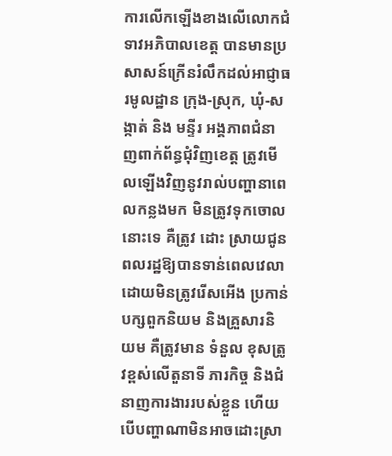ការលើកឡើងខាងលើលោកជំទាវអភិបាលខេត្ត បានមានប្រសាសន៍ក្រើនរំលឹកដល់អាជ្ញាធរមូលដ្ឋាន ក្រុង-ស្រុក, ឃុំ-សង្កាត់ និង មន្ទីរ អង្គភាពជំនាញពាក់ព័ន្ធជុំវិញខេត្ត ត្រូវមើលឡើងវិញនូវរាល់បញ្ហានាពេលកន្លងមក មិនត្រូវទុកចោលនោះទេ គឺត្រូវ ដោះ ស្រាយជូនពលរដ្ឋឱ្យបានទាន់ពេលវេលា ដោយមិនត្រូវរើសអើង ប្រកាន់បក្សពួកនិយម និងគ្រួសារនិយម គឺត្រូវមាន ទំនួល ខុសត្រូវខ្ពស់លើតួនាទី ភារកិច្ច និងជំនាញការងាររបស់ខ្លួន ហើយបើបញ្ហាណាមិនអាចដោះស្រា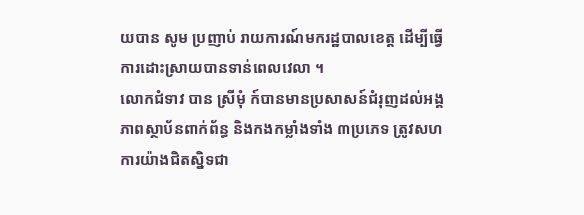យបាន សូម ប្រញាប់ រាយការណ៍មករដ្ឋបាលខេត្ត ដើម្បីធ្វើការដោះស្រាយបានទាន់ពេលវេលា ។
លោកជំទាវ បាន ស្រីមុំ ក៍បានមានប្រសាសន៍ជំរុញដល់អង្គភាពស្ថាប័នពាក់ព័ន្ធ និងកងកម្លាំងទាំង ៣ប្រភេទ ត្រូវសហការយ៉ាងជិតស្និទជា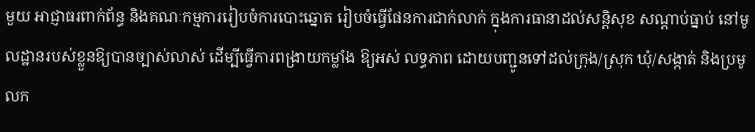មួយ អាជ្ញាធរពាក់ព័ន្ធ និងគណៈកម្មការរៀបចំការបោះឆ្នោត រៀបចំធ្វើផែនការជាក់លាក់ ក្នុងការធានាដល់សន្តិសុខ សណ្តាប់ធ្នាប់ នៅមូលដ្ឋានរបស់ខ្លួនឱ្យបានច្បាស់លាស់ ដើម្បីធ្វើការពង្រាយកម្លាំង ឱ្យអស់ លទ្ធភាព ដោយបញ្ជូនទៅដល់ក្រុង/ស្រុក ឃុំ/សង្កាត់ និងប្រមូលក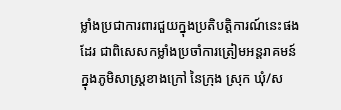ម្លាំងប្រជាការពារជួយក្នុងប្រតិបត្តិការណ៍នេះផងដែរ ជាពិសេសកម្លាំងប្រចាំការត្រៀមអន្តរាគមន៍ក្នុងភូមិសាស្ត្រខាងក្រៅ នៃក្រុង ស្រុក ឃុំ/ស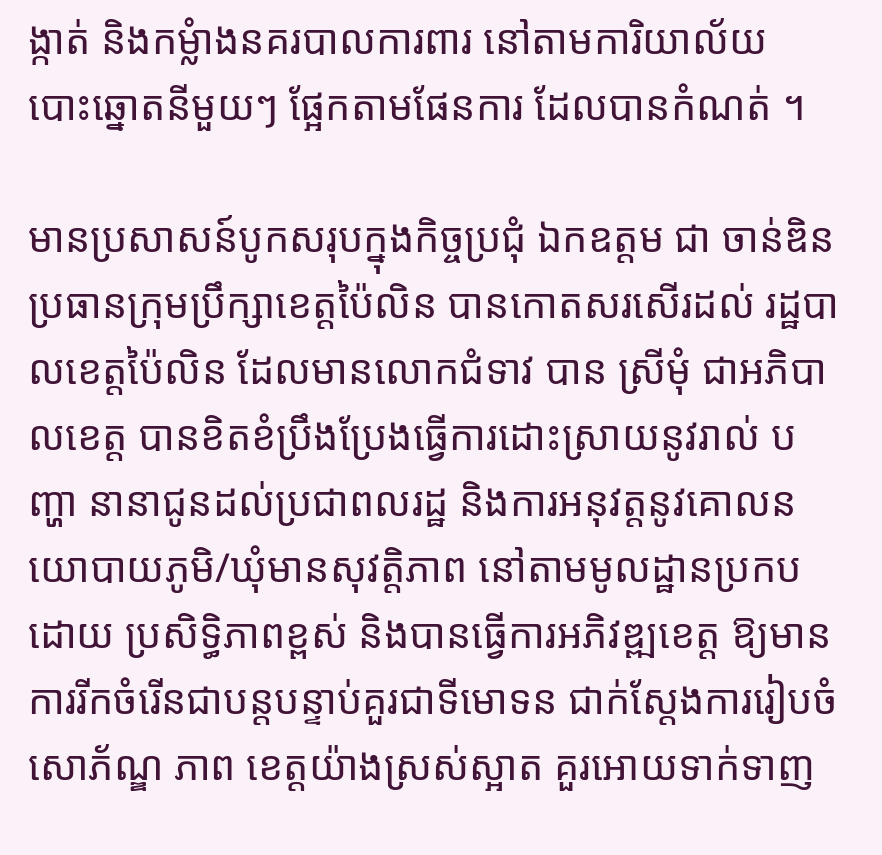ង្កាត់ និងកម្លំាងនគរបាលការពារ នៅតាមការិយាល័យ បោះឆ្នោតនីមួយៗ ផ្អែកតាមផែនការ ដែលបានកំណត់ ។

មានប្រសាសន៍បូកសរុបក្នុងកិច្ចប្រជុំ ឯកឧត្តម ជា ចាន់ឌិន ប្រធានក្រុមប្រឹក្សាខេត្តប៉ៃលិន បានកោតសរសើរដល់ រដ្ឋបាលខេត្តប៉ៃលិន ដែលមានលោកជំទាវ បាន ស្រីមុំ ជាអភិបាលខេត្ត បានខិតខំប្រឹងប្រែងធ្វើការដោះស្រាយនូវរាល់ បញ្ហា នានាជូនដល់ប្រជាពលរដ្ឋ និងការអនុវត្តនូវគោលនយោបាយភូមិ/ឃុំមានសុវត្តិភាព នៅតាមមូលដ្ឋានប្រកបដោយ ប្រសិទ្ធិភាពខ្ពស់ និងបានធ្វើការអភិវឌ្ឍខេត្ត ឱ្យមានការរីកចំរើនជាបន្តបន្ទាប់គួរជាទីមោទន ជាក់ស្តែងការរៀបចំសោភ័ណ្ឌ ភាព ខេត្តយ៉ាងស្រស់ស្អាត គួរអោយទាក់ទាញ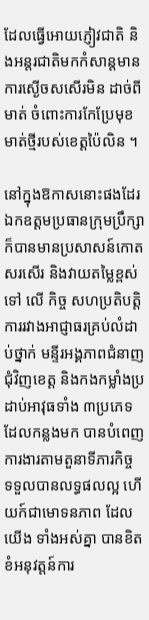ដែលធ្វើអោយភ្ញៀវជាតិ និងអន្តរជាតិមកកំសាន្តមាន ការស្ងើចសសើរមិន ដាច់ពីមាត់ ចំពោះការកែប្រែមុខមាត់ថ្មីរបស់ខេត្តប៉ៃលិន ។

នៅក្នុងឱកាសនោះផងដែរ ឯកឧត្តមប្រធានក្រុមប្រឹក្សា ក៏បានមានប្រសាសន៍កោតសរសើរ និងវាយតម្លៃខ្ពស់ទៅ លើ កិច្ច សហប្រតិបត្តិការរវាងអាជ្ញាធរគ្រប់លំដាប់ថ្នាក់ មន្ទីរអង្គភាពជំនាញជុំវិញខេត្ត និងកងកម្លាំងប្រដាប់អាវុធទាំង ៣ប្រភេទ ដែលកន្លងមក បានបំពេញការងារតាមតួនាទីភារកិច្ច ទទួលបានលទ្ធផលល្អ ហើយក៍ជាមោទនភាព ដែលយើង ទាំងអស់គ្នា បានខិតខំអនុវត្តន៍ការ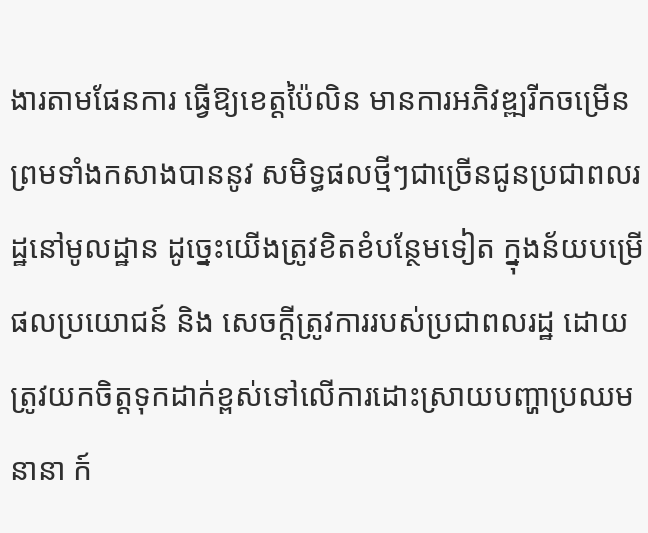ងារតាមផែនការ ធ្វើឱ្យខេត្តប៉ៃលិន មានការអភិវឌ្ឍរីកចម្រើន ព្រមទាំងកសាងបាននូវ សមិទ្ធផលថ្មីៗជាច្រើនជូនប្រជាពលរដ្ឋនៅមូលដ្ឋាន ដូច្នេះយើងត្រូវខិតខំបន្ថែមទៀត ក្នុងន័យបម្រើផលប្រយោជន៍ និង សេចក្តីត្រូវការរបស់ប្រជាពលរដ្ឋ ដោយត្រូវយកចិត្តទុកដាក់ខ្ពស់ទៅលើការដោះស្រាយបញ្ហាប្រឈមនានា ក៍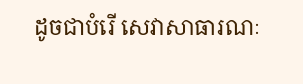ដូចជាបំរើ សេវាសាធារណៈ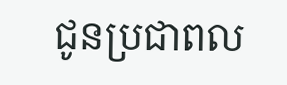ជូនប្រជាពល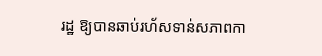រដ្ឋ ឱ្យបានឆាប់រហ័សទាន់សភាពកា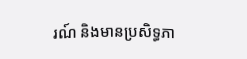រណ៍ និងមានប្រសិទ្ធភា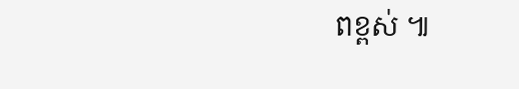ពខ្ពស់ ៕